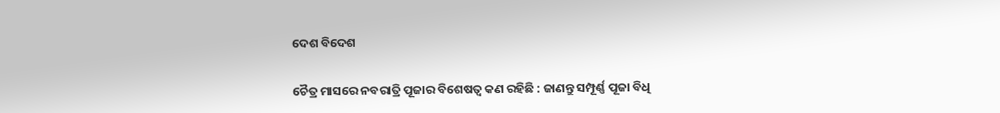ଦେଶ ବିଦେଶ

ଚୈତ୍ର ମାସରେ ନବରାତ୍ରି ପୂଜାର ବିଶେଷତ୍ଵ କଣ ରହିଛି : ଜାଣନ୍ତୁ ସମ୍ପୂର୍ଣ୍ଣ ପୂଜା ବିଧି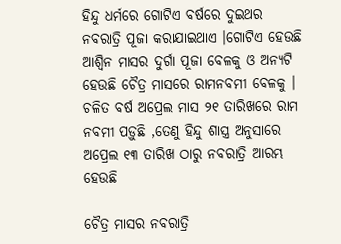ହିନ୍ଦୁ ଧର୍ମରେ ଗୋଟିଏ ବର୍ଷରେ ଦୁଇଥର ନବରାତ୍ରି ପୂଜା କରାଯାଇଥାଏ ।ଗୋଟିଏ ହେଉଛି ଆଶ୍ୱିନ ମାସର ଦୁର୍ଗା ପୂଜା ବେଳକୁ ଓ ଅନ୍ୟଟି ହେଉଛି ଚୈତ୍ର ମାସରେ ରାମନବମୀ ବେଳକୁ । ଚଳିତ ବର୍ଷ ଅପ୍ରେଲ ମାସ ୨୧ ତାରିଖରେ ରାମ ନବମୀ ପଡ଼ୁଛି ,ତେଣୁ ହିନ୍ଦୁ ଶାସ୍ତ୍ର ଅନୁସାରେ ଅପ୍ରେଲ ୧୩ ତାରିଖ ଠାରୁ ନବରାତ୍ରି ଆରମ୍ଭ ହେଉଛି

ଚୈତ୍ର ମାସର ନବରାତ୍ରି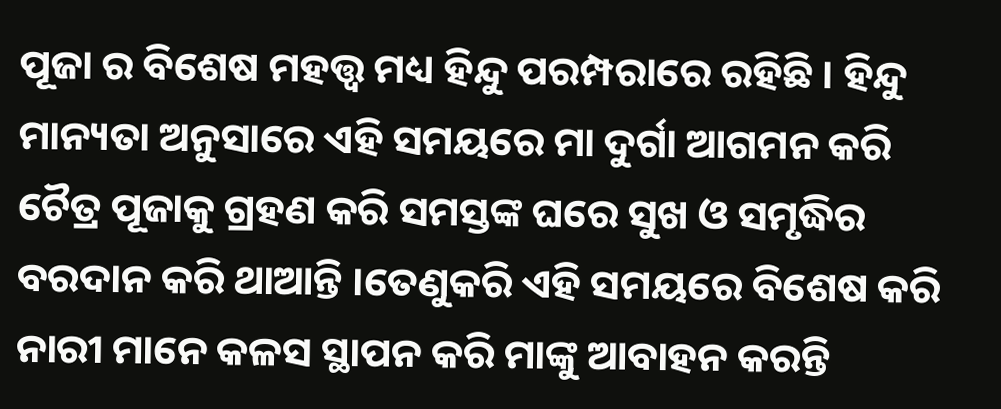ପୂଜା ର ବିଶେଷ ମହତ୍ତ୍ଵ ମଧ୍ୟ ହିନ୍ଦୁ ପରମ୍ପରାରେ ରହିଛି । ହିନ୍ଦୁ ମାନ୍ୟତା ଅନୁସାରେ ଏହି ସମୟରେ ମା ଦୁର୍ଗା ଆଗମନ କରି ଚୈତ୍ର ପୂଜାକୁ ଗ୍ରହଣ କରି ସମସ୍ତଙ୍କ ଘରେ ସୁଖ ଓ ସମୃଦ୍ଧିର ବରଦାନ କରି ଥାଆନ୍ତି ।ତେଣୁକରି ଏହି ସମୟରେ ବିଶେଷ କରି ନାରୀ ମାନେ କଳସ ସ୍ଥାପନ କରି ମାଙ୍କୁ ଆବାହନ କରନ୍ତି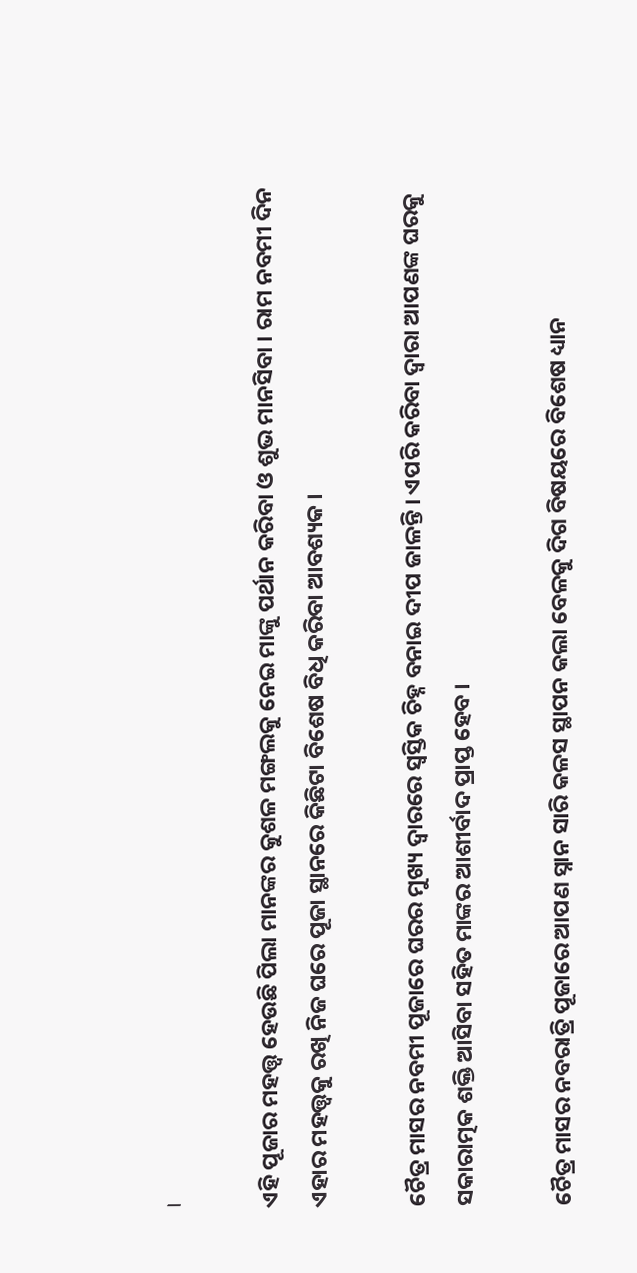।

ଏହି ପୂଜାର ମହତ୍ତ୍ଵ ହେଉଛି ପିଲା ମାନଙ୍କର କୁଶଳ ମଙ୍ଗଲକୁ ନେଇ ମାଙ୍କୁ ପର୍ଥାନ କରିବା ଓ ଶୁଭ ମାନସିବା । ରାମ ନବମୀ ଦିନ ଏହାର ମହତ୍ତ୍ୱକୁ ରଖି ନିଜ ଘରେ ପୂଜା ସ୍ଥାନରେ କିଛିଟା ବିଶେଷ ବିଧି କରିବା ଆବଶ୍ୟକ ।

ଚୈତ୍ର ମାସର ନବମୀ ପୂଜାରେ ଘରର ମୁଖ୍ୟ ଦ୍ଵାରରେ ସ୍ଵସ୍ତିକ ଚିହ୍ନ ବନାଇ ଦୀପ ଜାଳନ୍ତି । ଏପରି କରିବା ଦ୍ବାରା ଆପଣଙ୍କ ଘରକୁ ସକାରାତ୍ମକ ଶକ୍ତି ଆସିବା ସହିତ ମାଙ୍କର ଆଶୀର୍ବାଦ ପ୍ରାପ୍ତ ହେବ ।

ଚୈତ୍ର ମାସର ନବରାତ୍ରି ପୂଜାରେ ଆପଣ ସ୍ନାନ ସାରି କଳସ ସ୍ଥାପନ କଲା ବେଳକୁ ଦିଗ ବିଷୟରେ ବିଶେଷ ଧ୍ୟାନ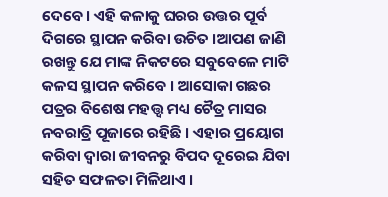ଦେବେ । ଏହି କଳାକୁ ଘରର ଉତ୍ତର ପୂର୍ବ ଦିଗରେ ସ୍ଥାପନ କରିବା ଉଚିତ ।ଆପଣ ଜାଣି ରଖନ୍ତୁ ଯେ ମାଙ୍କ ନିକଟରେ ସବୁବେଳେ ମାଟି କଳସ ସ୍ଥାପନ କରିବେ । ଆସୋକା ଗଛର ପତ୍ରର ବିଶେଷ ମହତ୍ତ୍ଵ ମଧ୍ୟ ଚୈତ୍ର ମାସର ନବରାତ୍ରି ପୂଜାରେ ରହିଛି । ଏହାର ପ୍ରୟୋଗ କରିବା ଦ୍ୱାରା ଜୀବନରୁ ବିପଦ ଦୂରେଇ ଯିବା ସହିତ ସଫଳତା ମିଳିଥାଏ ।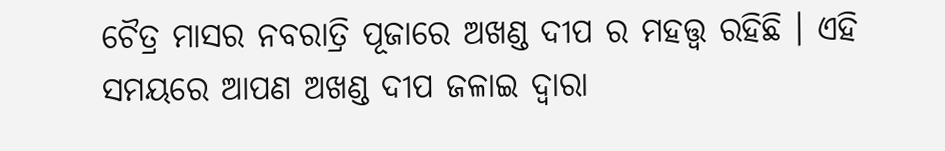ଚୈତ୍ର ମାସର ନବରାତ୍ରି ପୂଜାରେ ଅଖଣ୍ଡ ଦୀପ ର ମହତ୍ତ୍ଵ ରହିଛି । ଏହି ସମୟରେ ଆପଣ ଅଖଣ୍ଡ ଦୀପ ଜଳାଇ ଦ୍ବାରା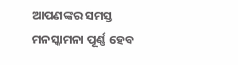ଆପଣଙ୍କର ସମସ୍ତ ମନସ୍କାମନା ପୂର୍ଣ୍ଣ ହେବ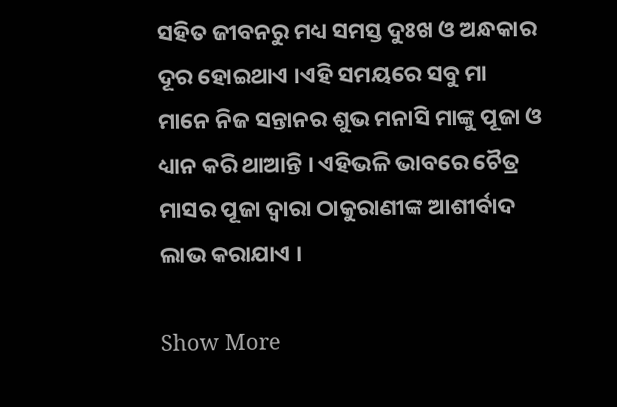ସହିତ ଜୀବନରୁ ମଧ୍ୟ ସମସ୍ତ ଦୁଃଖ ଓ ଅନ୍ଧକାର ଦୂର ହୋଇଥାଏ ।ଏହି ସମୟରେ ସବୁ ମା ମାନେ ନିଜ ସନ୍ତାନର ଶୁଭ ମନାସି ମାଙ୍କୁ ପୂଜା ଓ ଧ୍ୟାନ କରି ଥାଆନ୍ତି । ଏହିଭଳି ଭାବରେ ଚୈତ୍ର ମାସର ପୂଜା ଦ୍ବାରା ଠାକୁରାଣୀଙ୍କ ଆଶୀର୍ବାଦ ଲାଭ କରାଯାଏ ।

Show More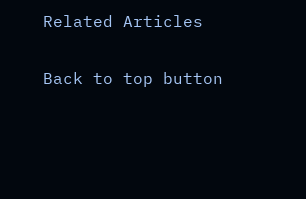Related Articles

Back to top button